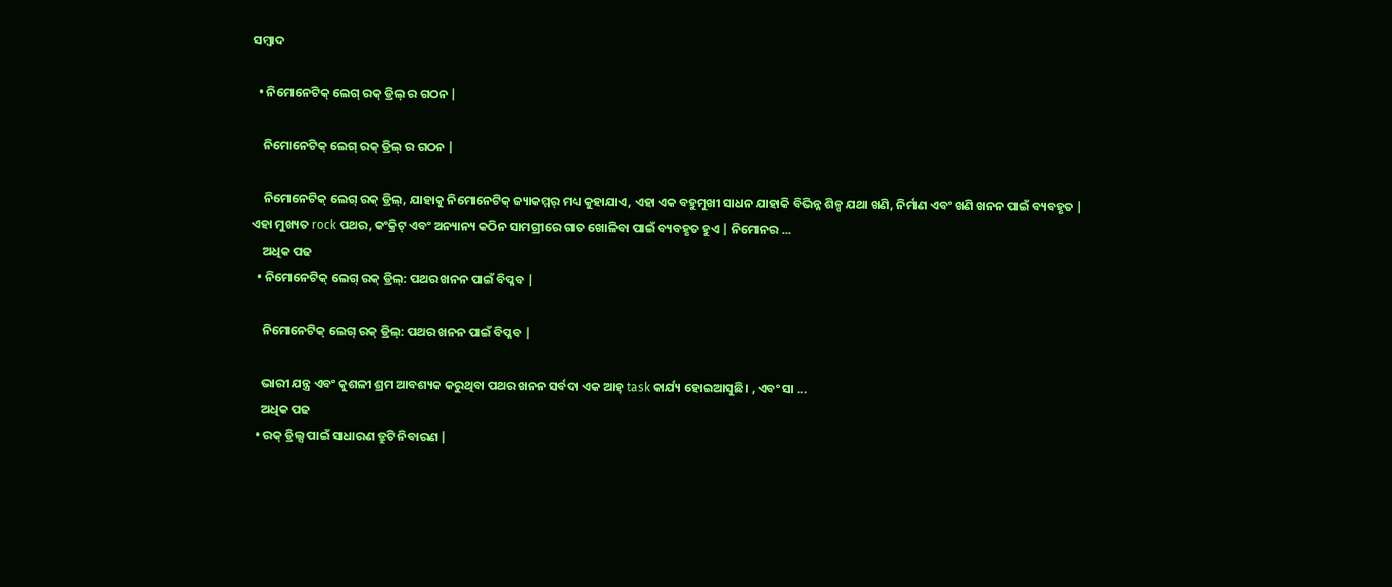ସମ୍ବାଦ

  • ନିମୋନେଟିକ୍ ଲେଗ୍ ରକ୍ ଡ୍ରିଲ୍ ର ଗଠନ |

    ନିମୋନେଟିକ୍ ଲେଗ୍ ରକ୍ ଡ୍ରିଲ୍ ର ଗଠନ |

    ନିମୋନେଟିକ୍ ଲେଗ୍ ରକ୍ ଡ୍ରିଲ୍, ଯାହାକୁ ନିମୋନେଟିକ୍ ଜ୍ୟାକମ୍ମର୍ ମଧ୍ୟ କୁହାଯାଏ, ଏହା ଏକ ବହୁମୁଖୀ ସାଧନ ଯାହାକି ବିଭିନ୍ନ ଶିଳ୍ପ ଯଥା ଖଣି, ନିର୍ମାଣ ଏବଂ ଖଣି ଖନନ ପାଇଁ ବ୍ୟବହୃତ | ଏହା ମୁଖ୍ୟତ rock ପଥର, କଂକ୍ରିଟ୍ ଏବଂ ଅନ୍ୟାନ୍ୟ କଠିନ ସାମଗ୍ରୀରେ ଗାତ ଖୋଳିବା ପାଇଁ ବ୍ୟବହୃତ ହୁଏ | ନିମୋନର ...
    ଅଧିକ ପଢ
  • ନିମୋନେଟିକ୍ ଲେଗ୍ ରକ୍ ଡ୍ରିଲ୍: ପଥର ଖନନ ପାଇଁ ବିପ୍ଳବ |

    ନିମୋନେଟିକ୍ ଲେଗ୍ ରକ୍ ଡ୍ରିଲ୍: ପଥର ଖନନ ପାଇଁ ବିପ୍ଳବ |

    ଭାରୀ ଯନ୍ତ୍ର ଏବଂ କୁଶଳୀ ଶ୍ରମ ଆବଶ୍ୟକ କରୁଥିବା ପଥର ଖନନ ସର୍ବଦା ଏକ ଆହ୍ task କାର୍ଯ୍ୟ ହୋଇଆସୁଛି। , ଏବଂ ସା ...
    ଅଧିକ ପଢ
  • ରକ୍ ଡ୍ରିଲ୍ସ ପାଇଁ ସାଧାରଣ ତ୍ରୁଟି ନିବାରଣ |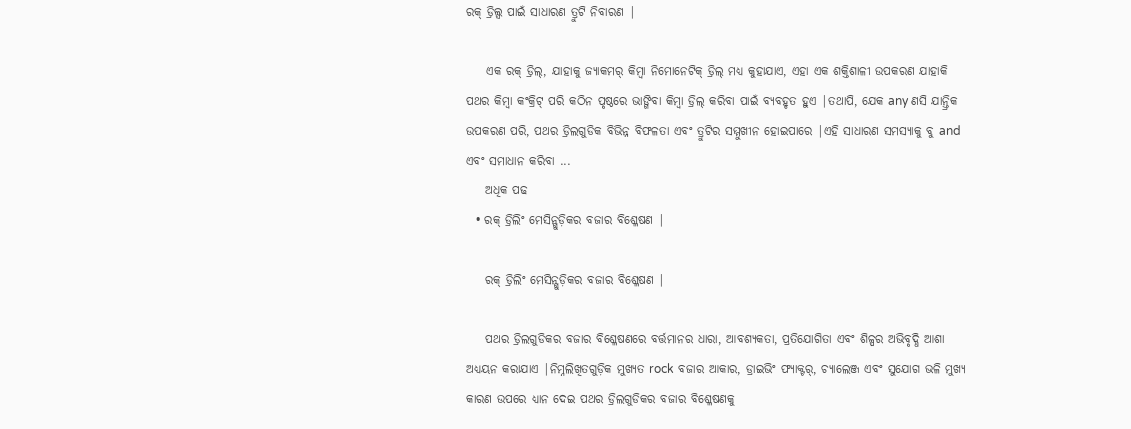ରକ୍ ଡ୍ରିଲ୍ସ ପାଇଁ ସାଧାରଣ ତ୍ରୁଟି ନିବାରଣ |

    ଏକ ରକ୍ ଡ୍ରିଲ୍, ଯାହାକୁ ଜ୍ୟାକମର୍ କିମ୍ବା ନିମୋନେଟିକ୍ ଡ୍ରିଲ୍ ମଧ୍ୟ କୁହାଯାଏ, ଏହା ଏକ ଶକ୍ତିଶାଳୀ ଉପକରଣ ଯାହାକି ପଥର କିମ୍ବା କଂକ୍ରିଟ୍ ପରି କଠିନ ପୃଷ୍ଠରେ ଭାଙ୍ଗିବା କିମ୍ବା ଡ୍ରିଲ୍ କରିବା ପାଇଁ ବ୍ୟବହୃତ ହୁଏ |ତଥାପି, ଯେକ any ଣସି ଯାନ୍ତ୍ରିକ ଉପକରଣ ପରି, ପଥର ଡ୍ରିଲଗୁଡିକ ବିଭିନ୍ନ ବିଫଳତା ଏବଂ ତ୍ରୁଟିର ସମ୍ମୁଖୀନ ହୋଇପାରେ |ଏହି ସାଧାରଣ ସମସ୍ୟାକୁ ବୁ and ଏବଂ ସମାଧାନ କରିବା ...
    ଅଧିକ ପଢ
  • ରକ୍ ଡ୍ରିଲିଂ ମେସିନ୍ଗୁଡ଼ିକର ବଜାର ବିଶ୍ଳେଷଣ |

    ରକ୍ ଡ୍ରିଲିଂ ମେସିନ୍ଗୁଡ଼ିକର ବଜାର ବିଶ୍ଳେଷଣ |

    ପଥର ଡ୍ରିଲଗୁଡିକର ବଜାର ବିଶ୍ଳେଷଣରେ ବର୍ତ୍ତମାନର ଧାରା, ଆବଶ୍ୟକତା, ପ୍ରତିଯୋଗିତା ଏବଂ ଶିଳ୍ପର ଅଭିବୃଦ୍ଧି ଆଶା ଅଧ୍ୟୟନ କରାଯାଏ |ନିମ୍ନଲିଖିତଗୁଡ଼ିକ ମୁଖ୍ୟତ rock ବଜାର ଆକାର, ଡ୍ରାଇଭିଂ ଫ୍ୟାକ୍ଟର୍, ଚ୍ୟାଲେଞ୍ଜ ଏବଂ ସୁଯୋଗ ଭଳି ମୁଖ୍ୟ କାରଣ ଉପରେ ଧ୍ୟାନ ଦେଇ ପଥର ଡ୍ରିଲଗୁଡିକର ବଜାର ବିଶ୍ଳେଷଣକୁ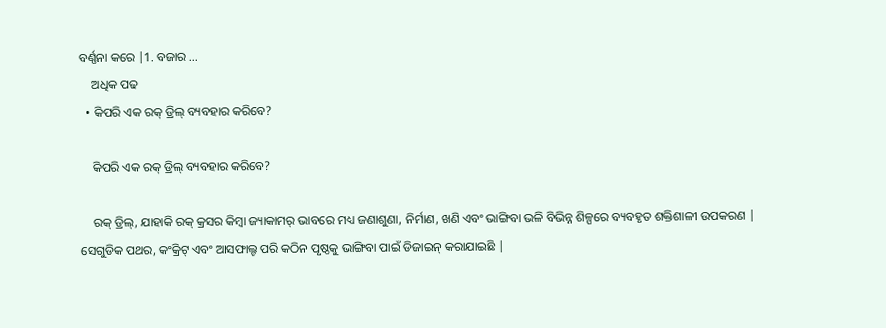ବର୍ଣ୍ଣନା କରେ |1. ବଜାର ...
    ଅଧିକ ପଢ
  • କିପରି ଏକ ରକ୍ ଡ୍ରିଲ୍ ବ୍ୟବହାର କରିବେ?

    କିପରି ଏକ ରକ୍ ଡ୍ରିଲ୍ ବ୍ୟବହାର କରିବେ?

    ରକ୍ ଡ୍ରିଲ୍, ଯାହାକି ରକ୍ କ୍ରସର କିମ୍ବା ଜ୍ୟାକାମର୍ ଭାବରେ ମଧ୍ୟ ଜଣାଶୁଣା, ନିର୍ମାଣ, ଖଣି ଏବଂ ଭାଙ୍ଗିବା ଭଳି ବିଭିନ୍ନ ଶିଳ୍ପରେ ବ୍ୟବହୃତ ଶକ୍ତିଶାଳୀ ଉପକରଣ | ସେଗୁଡିକ ପଥର, କଂକ୍ରିଟ୍ ଏବଂ ଆସଫାଲ୍ଟ ପରି କଠିନ ପୃଷ୍ଠକୁ ଭାଙ୍ଗିବା ପାଇଁ ଡିଜାଇନ୍ କରାଯାଇଛି |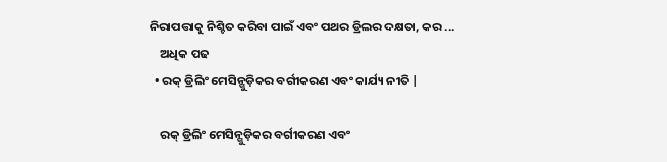ନିରାପତ୍ତାକୁ ନିଶ୍ଚିତ କରିବା ପାଇଁ ଏବଂ ପଥର ଡ୍ରିଲର ଦକ୍ଷତା, କର ...
    ଅଧିକ ପଢ
  • ରକ୍ ଡ୍ରିଲିଂ ମେସିନ୍ଗୁଡ଼ିକର ବର୍ଗୀକରଣ ଏବଂ କାର୍ଯ୍ୟ ନୀତି |

    ରକ୍ ଡ୍ରିଲିଂ ମେସିନ୍ଗୁଡ଼ିକର ବର୍ଗୀକରଣ ଏବଂ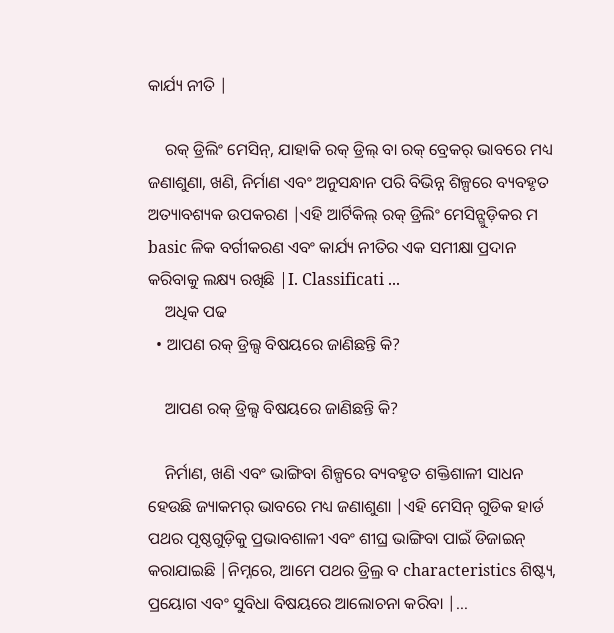କାର୍ଯ୍ୟ ନୀତି |

    ରକ୍ ଡ୍ରିଲିଂ ମେସିନ୍, ଯାହାକି ରକ୍ ଡ୍ରିଲ୍ ବା ରକ୍ ବ୍ରେକର୍ ଭାବରେ ମଧ୍ୟ ଜଣାଶୁଣା, ଖଣି, ନିର୍ମାଣ ଏବଂ ଅନୁସନ୍ଧାନ ପରି ବିଭିନ୍ନ ଶିଳ୍ପରେ ବ୍ୟବହୃତ ଅତ୍ୟାବଶ୍ୟକ ଉପକରଣ |ଏହି ଆର୍ଟିକିଲ୍ ରକ୍ ଡ୍ରିଲିଂ ମେସିନ୍ଗୁଡ଼ିକର ମ basic ଳିକ ବର୍ଗୀକରଣ ଏବଂ କାର୍ଯ୍ୟ ନୀତିର ଏକ ସମୀକ୍ଷା ପ୍ରଦାନ କରିବାକୁ ଲକ୍ଷ୍ୟ ରଖିଛି |I. Classificati ...
    ଅଧିକ ପଢ
  • ଆପଣ ରକ୍ ଡ୍ରିଲ୍ସ ବିଷୟରେ ଜାଣିଛନ୍ତି କି?

    ଆପଣ ରକ୍ ଡ୍ରିଲ୍ସ ବିଷୟରେ ଜାଣିଛନ୍ତି କି?

    ନିର୍ମାଣ, ଖଣି ଏବଂ ଭାଙ୍ଗିବା ଶିଳ୍ପରେ ବ୍ୟବହୃତ ଶକ୍ତିଶାଳୀ ସାଧନ ହେଉଛି ଜ୍ୟାକମର୍ ଭାବରେ ମଧ୍ୟ ଜଣାଶୁଣା |ଏହି ମେସିନ୍ ଗୁଡିକ ହାର୍ଡ ପଥର ପୃଷ୍ଠଗୁଡ଼ିକୁ ପ୍ରଭାବଶାଳୀ ଏବଂ ଶୀଘ୍ର ଭାଙ୍ଗିବା ପାଇଁ ଡିଜାଇନ୍ କରାଯାଇଛି |ନିମ୍ନରେ, ଆମେ ପଥର ଡ୍ରିଲ୍ର ବ characteristics ଶିଷ୍ଟ୍ୟ, ପ୍ରୟୋଗ ଏବଂ ସୁବିଧା ବିଷୟରେ ଆଲୋଚନା କରିବା |...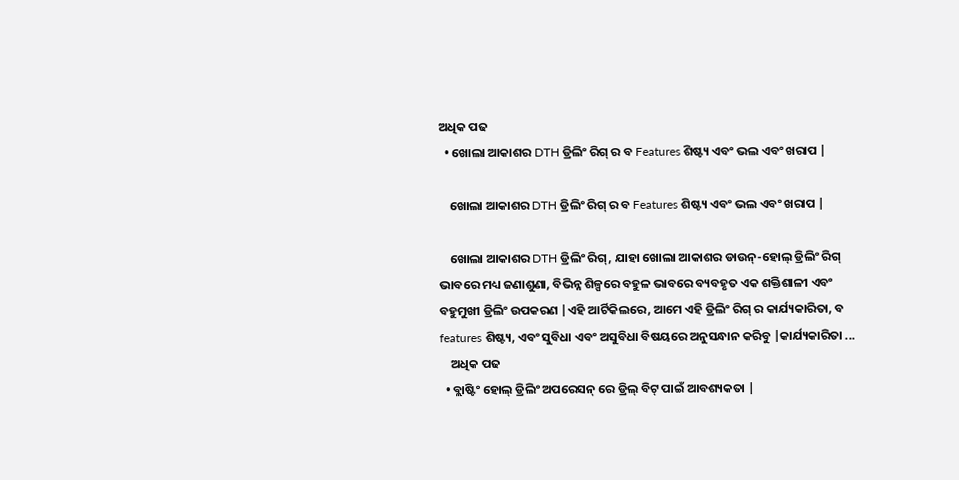ଅଧିକ ପଢ
  • ଖୋଲା ଆକାଶର DTH ଡ୍ରିଲିଂ ରିଗ୍ ର ବ Features ଶିଷ୍ଟ୍ୟ ଏବଂ ଭଲ ଏବଂ ଖରାପ |

    ଖୋଲା ଆକାଶର DTH ଡ୍ରିଲିଂ ରିଗ୍ ର ବ Features ଶିଷ୍ଟ୍ୟ ଏବଂ ଭଲ ଏବଂ ଖରାପ |

    ଖୋଲା ଆକାଶର DTH ଡ୍ରିଲିଂ ରିଗ୍, ଯାହା ଖୋଲା ଆକାଶର ଡାଉନ୍-ହୋଲ୍ ଡ୍ରିଲିଂ ରିଗ୍ ଭାବରେ ମଧ୍ୟ ଜଣାଶୁଣା, ବିଭିନ୍ନ ଶିଳ୍ପରେ ବହୁଳ ଭାବରେ ବ୍ୟବହୃତ ଏକ ଶକ୍ତିଶାଳୀ ଏବଂ ବହୁମୁଖୀ ଡ୍ରିଲିଂ ଉପକରଣ |ଏହି ଆର୍ଟିକିଲରେ, ଆମେ ଏହି ଡ୍ରିଲିଂ ରିଗ୍ ର କାର୍ଯ୍ୟକାରିତା, ବ features ଶିଷ୍ଟ୍ୟ, ଏବଂ ସୁବିଧା ଏବଂ ଅସୁବିଧା ବିଷୟରେ ଅନୁସନ୍ଧାନ କରିବୁ |କାର୍ଯ୍ୟକାରିତା ...
    ଅଧିକ ପଢ
  • ବ୍ଲାଷ୍ଟିଂ ହୋଲ୍ ଡ୍ରିଲିଂ ଅପରେସନ୍ ରେ ଡ୍ରିଲ୍ ବିଟ୍ ପାଇଁ ଆବଶ୍ୟକତା |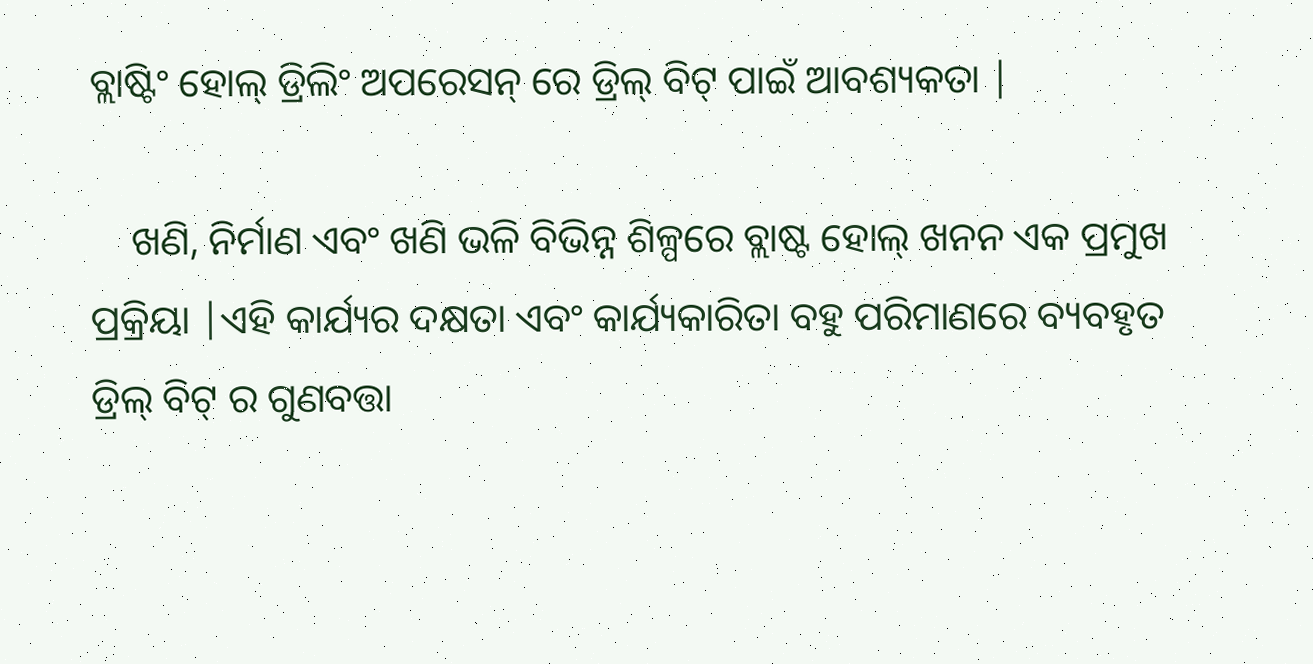ବ୍ଲାଷ୍ଟିଂ ହୋଲ୍ ଡ୍ରିଲିଂ ଅପରେସନ୍ ରେ ଡ୍ରିଲ୍ ବିଟ୍ ପାଇଁ ଆବଶ୍ୟକତା |

    ଖଣି, ନିର୍ମାଣ ଏବଂ ଖଣି ଭଳି ବିଭିନ୍ନ ଶିଳ୍ପରେ ବ୍ଲାଷ୍ଟ ହୋଲ୍ ଖନନ ଏକ ପ୍ରମୁଖ ପ୍ରକ୍ରିୟା |ଏହି କାର୍ଯ୍ୟର ଦକ୍ଷତା ଏବଂ କାର୍ଯ୍ୟକାରିତା ବହୁ ପରିମାଣରେ ବ୍ୟବହୃତ ଡ୍ରିଲ୍ ବିଟ୍ ର ଗୁଣବତ୍ତା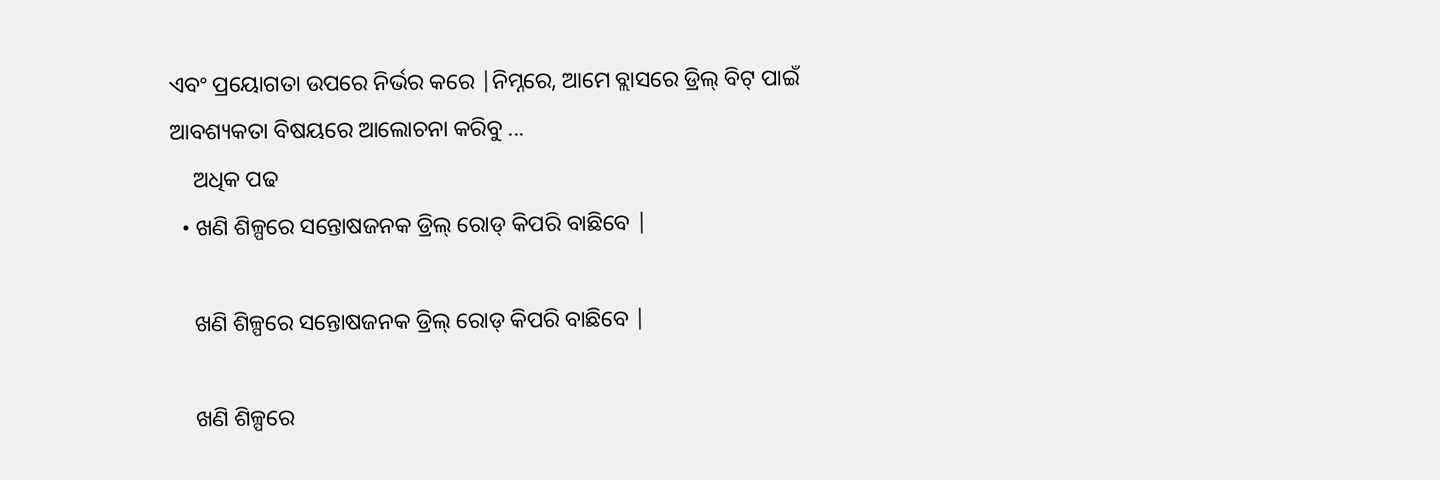ଏବଂ ପ୍ରୟୋଗତା ଉପରେ ନିର୍ଭର କରେ |ନିମ୍ନରେ, ଆମେ ବ୍ଲାସରେ ଡ୍ରିଲ୍ ବିଟ୍ ପାଇଁ ଆବଶ୍ୟକତା ବିଷୟରେ ଆଲୋଚନା କରିବୁ ...
    ଅଧିକ ପଢ
  • ଖଣି ଶିଳ୍ପରେ ସନ୍ତୋଷଜନକ ଡ୍ରିଲ୍ ରୋଡ୍ କିପରି ବାଛିବେ |

    ଖଣି ଶିଳ୍ପରେ ସନ୍ତୋଷଜନକ ଡ୍ରିଲ୍ ରୋଡ୍ କିପରି ବାଛିବେ |

    ଖଣି ଶିଳ୍ପରେ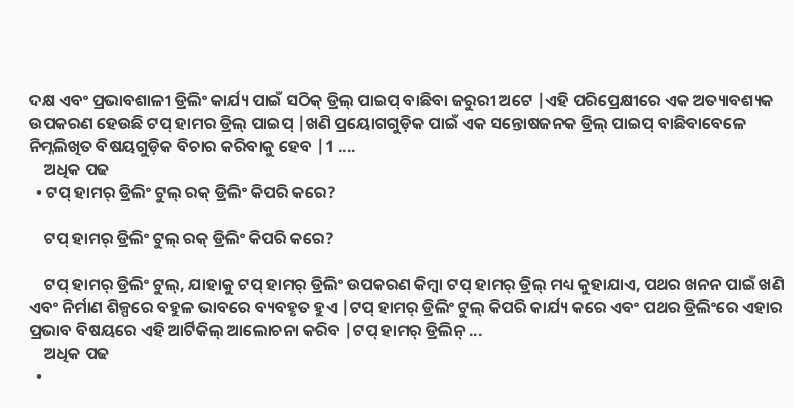ଦକ୍ଷ ଏବଂ ପ୍ରଭାବଶାଳୀ ଡ୍ରିଲିଂ କାର୍ଯ୍ୟ ପାଇଁ ସଠିକ୍ ଡ୍ରିଲ୍ ପାଇପ୍ ବାଛିବା ଜରୁରୀ ଅଟେ |ଏହି ପରିପ୍ରେକ୍ଷୀରେ ଏକ ଅତ୍ୟାବଶ୍ୟକ ଉପକରଣ ହେଉଛି ଟପ୍ ହାମର ଡ୍ରିଲ୍ ପାଇପ୍ |ଖଣି ପ୍ରୟୋଗଗୁଡ଼ିକ ପାଇଁ ଏକ ସନ୍ତୋଷଜନକ ଡ୍ରିଲ୍ ପାଇପ୍ ବାଛିବାବେଳେ ନିମ୍ନଲିଖିତ ବିଷୟଗୁଡ଼ିକ ବିଚାର କରିବାକୁ ହେବ |1 ....
    ଅଧିକ ପଢ
  • ଟପ୍ ହାମର୍ ଡ୍ରିଲିଂ ଟୁଲ୍ ରକ୍ ଡ୍ରିଲିଂ କିପରି କରେ?

    ଟପ୍ ହାମର୍ ଡ୍ରିଲିଂ ଟୁଲ୍ ରକ୍ ଡ୍ରିଲିଂ କିପରି କରେ?

    ଟପ୍ ହାମର୍ ଡ୍ରିଲିଂ ଟୁଲ୍, ଯାହାକୁ ଟପ୍ ହାମର୍ ଡ୍ରିଲିଂ ଉପକରଣ କିମ୍ବା ଟପ୍ ହାମର୍ ଡ୍ରିଲ୍ ମଧ୍ୟ କୁହାଯାଏ, ପଥର ଖନନ ପାଇଁ ଖଣି ଏବଂ ନିର୍ମାଣ ଶିଳ୍ପରେ ବହୁଳ ଭାବରେ ବ୍ୟବହୃତ ହୁଏ |ଟପ୍ ହାମର୍ ଡ୍ରିଲିଂ ଟୁଲ୍ କିପରି କାର୍ଯ୍ୟ କରେ ଏବଂ ପଥର ଡ୍ରିଲିଂରେ ଏହାର ପ୍ରଭାବ ବିଷୟରେ ଏହି ଆର୍ଟିକିଲ୍ ଆଲୋଚନା କରିବ |ଟପ୍ ହାମର୍ ଡ୍ରିଲିନ୍ ...
    ଅଧିକ ପଢ
  •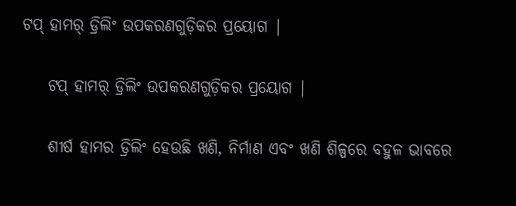ଟପ୍ ହାମର୍ ଡ୍ରିଲିଂ ଉପକରଣଗୁଡ଼ିକର ପ୍ରୟୋଗ |

    ଟପ୍ ହାମର୍ ଡ୍ରିଲିଂ ଉପକରଣଗୁଡ଼ିକର ପ୍ରୟୋଗ |

    ଶୀର୍ଷ ହାମର ଡ୍ରିଲିଂ ହେଉଛି ଖଣି, ନିର୍ମାଣ ଏବଂ ଖଣି ଶିଳ୍ପରେ ବହୁଳ ଭାବରେ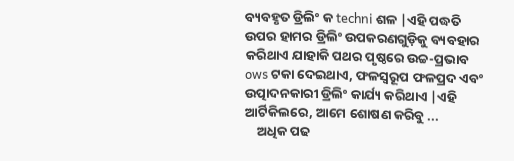ବ୍ୟବହୃତ ଡ୍ରିଲିଂ କ techni ଶଳ |ଏହି ପଦ୍ଧତି ଉପର ହାମର ଡ୍ରିଲିଂ ଉପକରଣଗୁଡ଼ିକୁ ବ୍ୟବହାର କରିଥାଏ ଯାହାକି ପଥର ପୃଷ୍ଠରେ ଉଚ୍ଚ-ପ୍ରଭାବ ows ଟକା ଦେଇଥାଏ, ଫଳସ୍ୱରୂପ ଫଳପ୍ରଦ ଏବଂ ଉତ୍ପାଦନକାରୀ ଡ୍ରିଲିଂ କାର୍ଯ୍ୟ କରିଥାଏ |ଏହି ଆର୍ଟିକିଲରେ, ଆମେ ଶୋଷଣ କରିବୁ ...
    ଅଧିକ ପଢ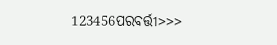123456ପରବର୍ତ୍ତୀ>>>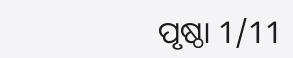ପୃଷ୍ଠା 1/11